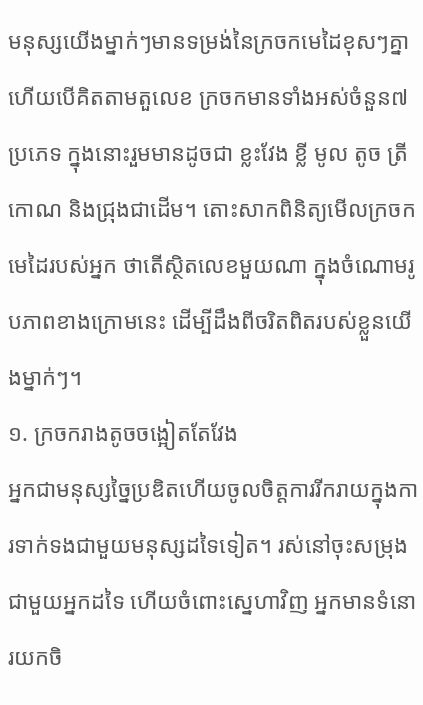មនុស្សយើងម្នាក់ៗមានទម្រង់នៃក្រចកមេដៃខុសៗគ្នា ហើយបើគិតតាមតួលេខ ក្រចកមានទាំងអស់ចំនួន៧ប្រភេទ ក្នុងនោះរួមមានដូចជា ខ្លះវែង ខ្លី មូល តូច ត្រីកោណ និងជ្រុងជាដើម។ តោះសាកពិនិត្យមើលក្រចកមេដៃរបស់អ្នក ថាតើស្ថិតលេខមួយណា ក្នុងចំណោមរូបភាពខាងក្រោមនេះ ដើម្បីដឹងពីចរិតពិតរបស់ខ្លួនយើងម្នាក់ៗ។
១. ក្រចករាងតូចចង្អៀតតែវែង
អ្នកជាមនុស្សច្នៃប្រឌិតហើយចូលចិត្តការរីករាយក្នុងការទាក់ទងជាមួយមនុស្សដទៃទៀត។ រស់នៅចុះសម្រុងជាមួយអ្នកដទៃ ហើយចំពោះស្នេហាវិញ អ្នកមានទំនោរយកចិ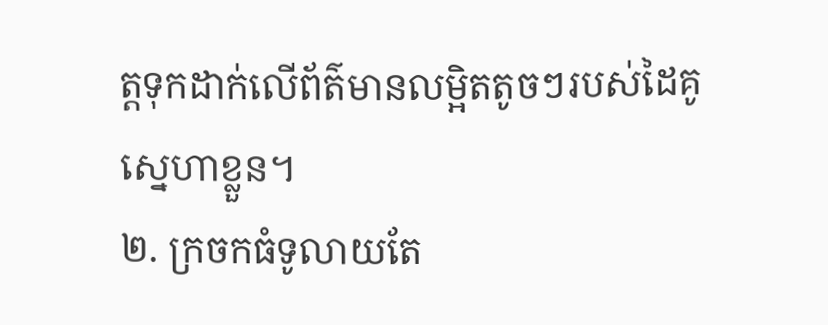ត្តទុកដាក់លើព័ត៌មានលម្អិតតូចៗរបស់ដៃគូស្នេហាខ្លួន។
២. ក្រចកធំទូលាយតែ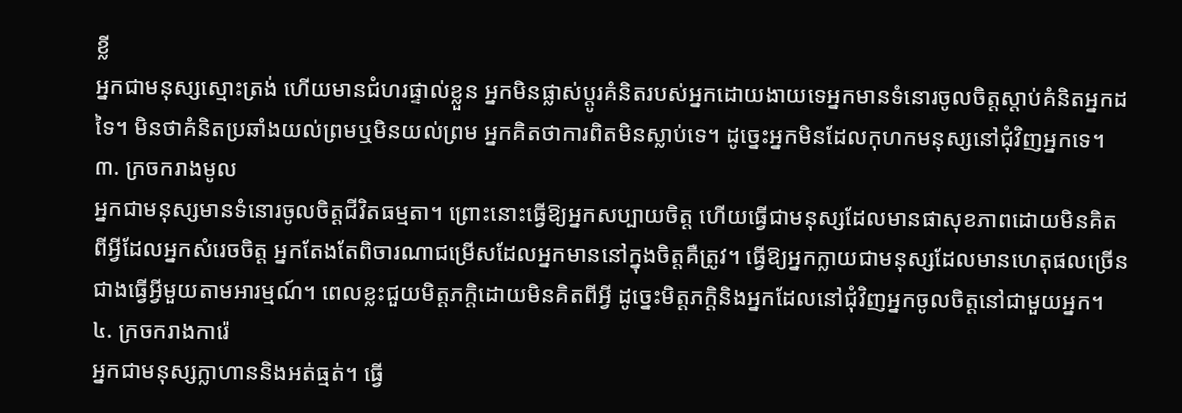ខ្លី
អ្នកជាមនុស្សស្មោះត្រង់ ហើយមានជំហរផ្ទាល់ខ្លួន អ្នកមិនផ្លាស់ប្តូរគំនិតរបស់អ្នកដោយងាយទេអ្នកមានទំនោរចូលចិត្តស្តាប់គំនិតអ្នកដទៃ។ មិនថាគំនិតប្រឆាំងយល់ព្រមឬមិនយល់ព្រម អ្នកគិតថាការពិតមិនស្លាប់ទេ។ ដូច្នេះអ្នកមិនដែលកុហកមនុស្សនៅជុំវិញអ្នកទេ។
៣. ក្រចករាងមូល
អ្នកជាមនុស្សមានទំនោរចូលចិត្តជីវិតធម្មតា។ ព្រោះនោះធ្វើឱ្យអ្នកសប្បាយចិត្ត ហើយធ្វើជាមនុស្សដែលមានផាសុខភាពដោយមិនគិតពីអ្វីដែលអ្នកសំរេចចិត្ត អ្នកតែងតែពិចារណាជម្រើសដែលអ្នកមាននៅក្នុងចិត្តគឺត្រូវ។ ធ្វើឱ្យអ្នកក្លាយជាមនុស្សដែលមានហេតុផលច្រើនជាងធ្វើអ្វីមួយតាមអារម្មណ៍។ ពេលខ្លះជួយមិត្តភក្តិដោយមិនគិតពីអ្វី ដូច្នេះមិត្តភក្តិនិងអ្នកដែលនៅជុំវិញអ្នកចូលចិត្តនៅជាមួយអ្នក។
៤. ក្រចករាងការ៉េ
អ្នកជាមនុស្សក្លាហាននិងអត់ធ្មត់។ ធ្វើ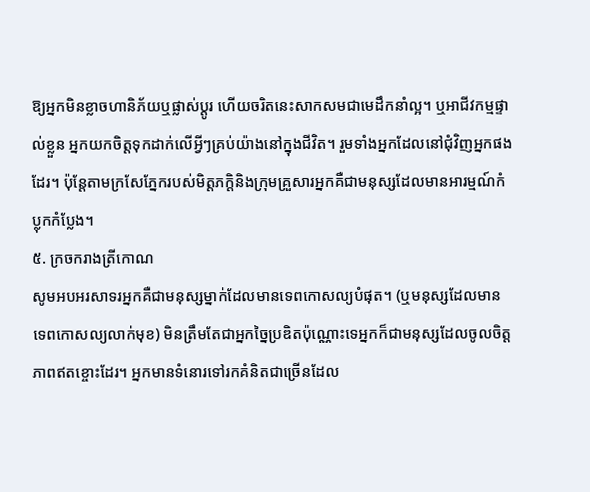ឱ្យអ្នកមិនខ្លាចហានិភ័យឬផ្លាស់ប្តូរ ហើយចរិតនេះសាកសមជាមេដឹកនាំល្អ។ ឬអាជីវកម្មផ្ទាល់ខ្លួន អ្នកយកចិត្តទុកដាក់លើអ្វីៗគ្រប់យ៉ាងនៅក្នុងជីវិត។ រួមទាំងអ្នកដែលនៅជុំវិញអ្នកផងដែរ។ ប៉ុន្តែតាមក្រសែភ្នែករបស់មិត្តភក្តិនិងក្រុមគ្រួសារអ្នកគឺជាមនុស្សដែលមានអារម្មណ៍កំប្លុកកំប្លែង។
៥. ក្រចករាងត្រីកោណ
សូមអបអរសាទរអ្នកគឺជាមនុស្សម្នាក់ដែលមានទេពកោសល្យបំផុត។ (ឬមនុស្សដែលមានទេពកោសល្យលាក់មុខ) មិនត្រឹមតែជាអ្នកច្នៃប្រឌិតប៉ុណ្ណោះទេអ្នកក៏ជាមនុស្សដែលចូលចិត្តភាពឥតខ្ចោះដែរ។ អ្នកមានទំនោរទៅរកគំនិតជាច្រើនដែល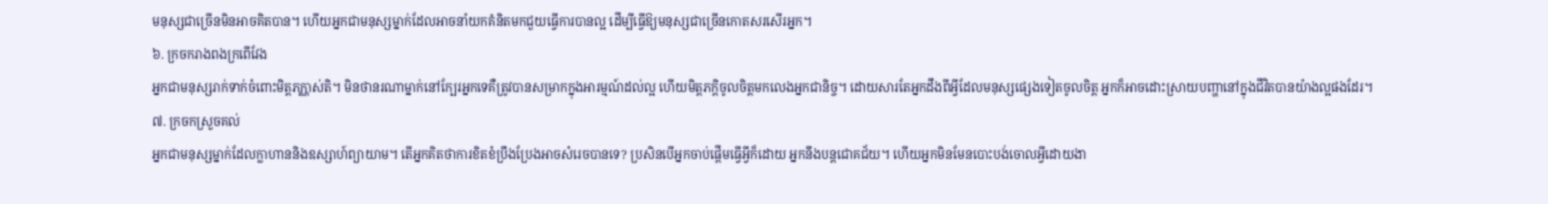មនុស្សជាច្រើនមិនអាចគិតបាន។ ហើយអ្នកជាមនុស្សម្នាក់ដែលអាចនាំយកគំនិតមកជួយធ្វើការបានល្អ ដើម្បីធ្វើឱ្យមនុស្សជាច្រើនកោតសរសើរអ្នក។
៦. ក្រចករាងពងក្រពើវែង
អ្នកជាមនុស្សរាក់ទាក់ចំពោះមិត្តភក្ណាស់តិ។ មិនថានរណាម្នាក់នៅក្បែរអ្នកទេគឺត្រូវបានសម្រាកក្នុងអារម្មណ៍ដល់ល្អ ហើយមិត្តភក្តិចូលចិត្តមកលេងអ្នកជានិច្ច។ ដោយសារតែអ្នកដឹងពីអ្វីដែលមនុស្សផ្សេងទៀតចូលចិត្ត អ្នកក៏អាចដោះស្រាយបញ្ហានៅក្នុងជីវិតបានយ៉ាងល្អផងដែរ។
៧. ក្រចកស្រួចគល់
អ្នកជាមនុស្សម្នាក់ដែលក្លាហាននិងឧស្សាហ៍ព្យាយាម។ តើអ្នកគិតថាការខិតខំប្រឹងប្រែងអាចសំរេចបានទេ? ប្រសិនបើអ្នកចាប់ផ្តើមធ្វើអ្វីក៏ដោយ អ្នកនឹងបន្តជោគជ័យ។ ហើយអ្នកមិនមែនបោះបង់ចោលអ្វីដោយងា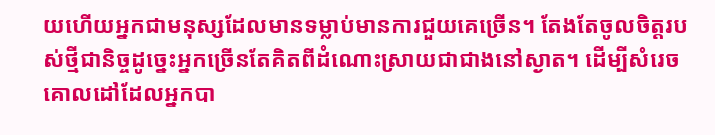យហើយអ្នកជាមនុស្សដែលមានទម្លាប់មានការជួយគេច្រើន។ តែងតែចូលចិត្តរបស់ថ្មីជានិច្ចដូច្នេះអ្នកច្រើនតែគិតពីដំណោះស្រាយជាជាងនៅស្ងាត។ ដើម្បីសំរេចគោលដៅដែលអ្នកបា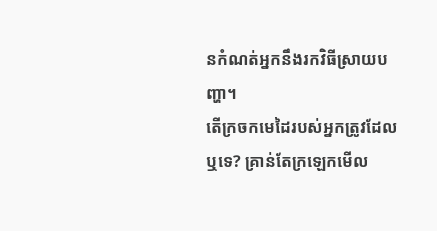នកំណត់អ្នកនឹងរកវិធីស្រាយបញ្ហា។
តើក្រចកមេដៃរបស់អ្នកត្រូវដែលឬទេ? គ្រាន់តែក្រឡេកមើល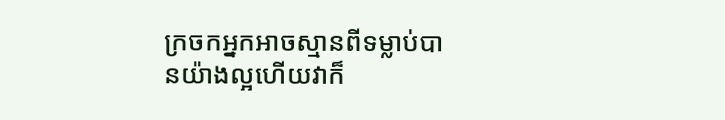ក្រចកអ្នកអាចស្មានពីទម្លាប់បានយ៉ាងល្អហើយវាក៏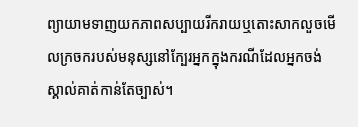ព្យាយាមទាញយកភាពសប្បាយរីករាយឬតោះសាកលួចមើលក្រចករបស់មនុស្សនៅក្បែរអ្នកក្នុងករណីដែលអ្នកចង់ស្គាល់គាត់កាន់តែច្បាស់។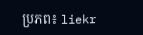ប្រភព៖ liekr